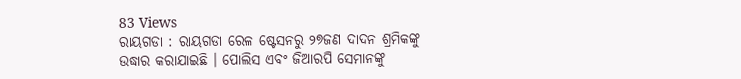83 Views
ରାୟଗଡା : ରାୟଗଡା ରେଳ ଷ୍ଟେସନରୁ ୨୭ଜଣ ଦାଦନ ଶ୍ରମିକଙ୍କୁ ଉଦ୍ଧାର କରାଯାଇଛି । ପୋଲିସ ଏବଂ ଜିଆରପି ସେମାନଙ୍କୁ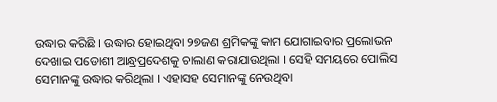ଉଦ୍ଧାର କରିଛି । ଉଦ୍ଧାର ହୋଇଥିବା ୨୭ଜଣ ଶ୍ରମିକଙ୍କୁ କାମ ଯୋଗାଇବାର ପ୍ରଲୋଭନ ଦେଖାଇ ପଡୋଶୀ ଆନ୍ଧ୍ରପ୍ରଦେଶକୁ ଚାଲାଣ କରାଯାଉଥିଲା । ସେହି ସମୟରେ ପୋଲିସ ସେମାନଙ୍କୁ ଉଦ୍ଧାର କରିଥିଲା । ଏହାସହ ସେମାନଙ୍କୁ ନେଉଥିବା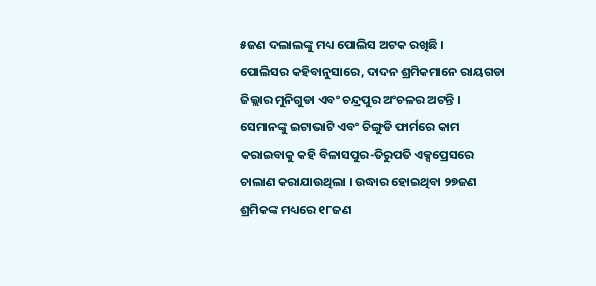୫ଜଣ ଦଲାଲଙ୍କୁ ମଧ୍ୟ ପୋଲିସ ଅଟକ ରଖିଛି ।
ପୋଲିସର କହିବାନୁସାରେ, ଦାଦନ ଶ୍ରମିକମାନେ ରାୟଗଡା ଜିଲ୍ଲାର ମୁନିଗୁଡା ଏବଂ ଚନ୍ଦ୍ରପୁର ଅଂଚଳର ଅଟନ୍ତି । ସେମାନଙ୍କୁ ଇଟାଭାଟି ଏବଂ ଚିଙ୍ଗୁଡି ଫାର୍ମରେ କାମ କରାଇବାକୁ କହି ବିଳାସପୁର-ତିରୁପତି ଏକ୍ସପ୍ରେସରେ ଚାଲାଣ କରାଯାଉଥିଲା । ଉଦ୍ଧାର ହୋଇଥିବା ୨୭ଜଣ ଶ୍ରମିକଙ୍କ ମଧ୍ୟରେ ୧୮ଜଣ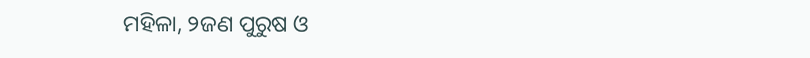ମହିଳା, ୨ଜଣ ପୁରୁଷ ଓ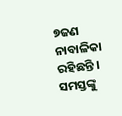୭ଜଣ ନାବାଳିକା ରହିଛନ୍ତି । ସମସ୍ତଙ୍କୁ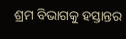ଶ୍ରମ ବିଭାଗକୁ ହସ୍ତାନ୍ତର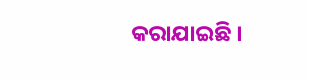କରାଯାଇଛି ।